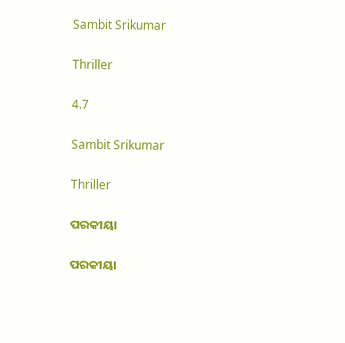Sambit Srikumar

Thriller

4.7

Sambit Srikumar

Thriller

ପରକୀୟା

ପରକୀୟା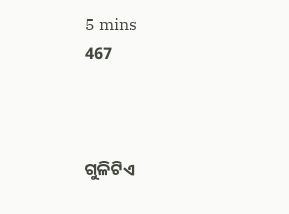5 mins
467



ଗୁଳିଟିଏ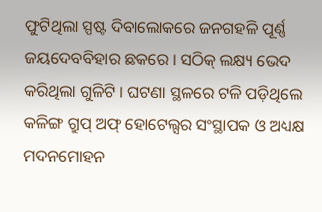ଫୁଟିଥିଲା ସ୍ପଷ୍ଟ ଦିବାଲୋକରେ ଜନଗହଳି ପୂର୍ଣ୍ଣ ଜୟଦେବବିହାର ଛକରେ । ସଠିକ୍ ଲକ୍ଷ୍ୟ ଭେଦ କରିଥିଲା ଗୁଳିଟି । ଘଟଣା ସ୍ଥଳରେ ଟଳି ପଡ଼ିଥିଲେ କଳିଙ୍ଗ ଗ୍ରୁପ୍ ଅଫ୍ ହୋଟେଲ୍ସର ସଂସ୍ଥାପକ ଓ ଅଧ୍ୟକ୍ଷ ମଦନମୋହନ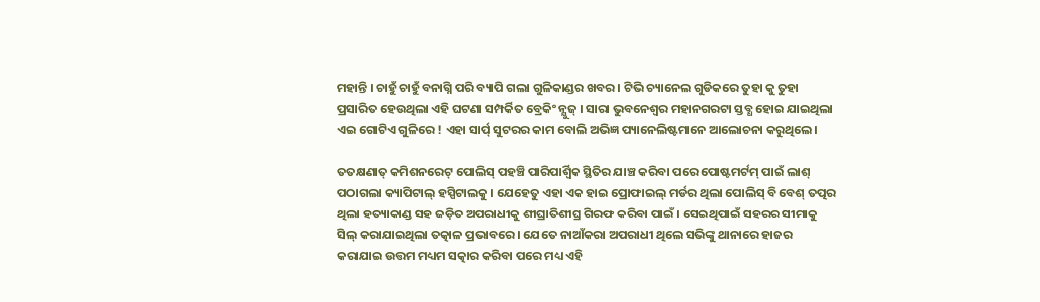ମହାନ୍ତି । ଚାହୁଁ ଚାହୁଁ ବନାଗ୍ନି ପରି ବ୍ୟାପି ଗଲା ଗୁଳିକାଣ୍ଡର ଖବର । ଟିଭି ଚ୍ୟାନେଲ ଗୁଡିକରେ ତୁହା କୁ ତୁହା ପ୍ରସାରିତ ହେଉଥିଲା ଏହି ଘଟଣା ସମ୍ପର୍କିତ ବ୍ରେକିଂ ନ୍ଯୁଜ୍ । ସାରା ଭୁବନେଶ୍ୱର ମହାନଗରଟା ସ୍ତବ୍ଧ ହୋଇ ଯାଇଥିଲା ଏଇ ଗୋଟିଏ ଗୁଳିରେ ! ଏହା ସାର୍ପ୍ ସୁଟରର କାମ ବୋଲି ଅଭିଜ୍ଞ ପ୍ୟାନେଲିଷ୍ଟମାନେ ଆଲୋଚନା କରୁଥିଲେ।

ତତକ୍ଷଣାତ୍ କମିଶନରେଟ୍ ପୋଲିସ୍ ପହଞ୍ଚି ପାରିପାର୍ଶ୍ୱିକ ସ୍ଥିତିର ଯାଞ୍ଚ କରିବା ପରେ ପୋଷ୍ଟମର୍ଟମ୍ ପାଇଁ ଲାଶ୍ ପଠାଗଲା କ୍ୟାପିଟାଲ୍ ହସ୍ପିଟାଲକୁ । ଯେହେତୁ ଏହା ଏକ ହାଇ ପ୍ରୋଫାଇଲ୍ ମର୍ଡର ଥିଲା ପୋଲିସ୍ ବି ବେଶ୍ ତତ୍ପର ଥିଲା ହତ୍ୟାକାଣ୍ଡ ସହ ଜଡ଼ିତ ଅପରାଧୀକୁ ଶୀଘ୍ରାତିଶୀଘ୍ର ଗିରଫ କରିବା ପାଇଁ । ସେଇଥିପାଇଁ ସହରର ସୀମାକୁ ସିଲ୍ କରାଯାଇଥିଲା ତତ୍କାଳ ପ୍ରଭାବରେ । ଯେତେ ନାଆଁକରା ଅପରାଧୀ ଥିଲେ ସଭିଙ୍କୁ ଥାନାରେ ହାଜର କରାଯାଇ ଉତ୍ତମ ମଧ୍ୟମ ସତ୍କାର କରିବା ପରେ ମଧ୍ୟ ଏହି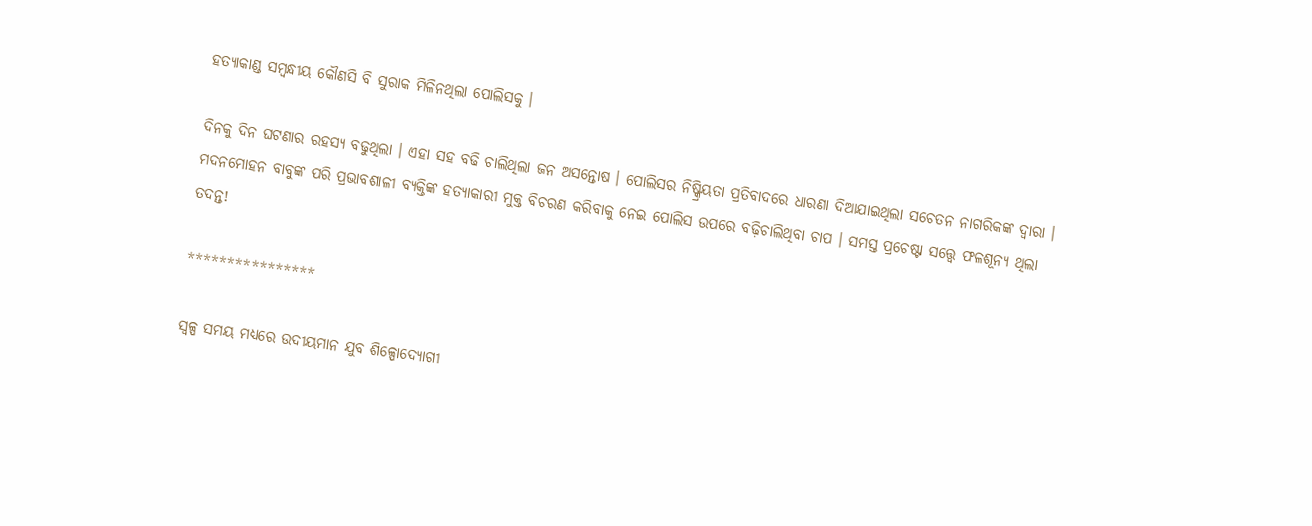ହତ୍ୟାକାଣ୍ଡ ସମ୍ବନ୍ଧୀୟ କୌଣସି ବି ସୁରାକ ମିଳିନଥିଲା ପୋଲିସକୁ ।

ଦିନକୁ ଦିନ ଘଟଣାର ରହସ୍ୟ ବଢୁଥିଲା । ଏହା ସହ ବଢି ଚାଲିଥିଲା ଜନ ଅସନ୍ତୋଷ । ପୋଲିସର ନିଷ୍କ୍ରିୟତା ପ୍ରତିବାଦରେ ଧାରଣା ଦିଆଯାଇଥିଲା ସଚେତନ ନାଗରିକଙ୍କ ଦ୍ବାରା । ମଦନମୋହନ ବାବୁଙ୍କ ପରି ପ୍ରଭାବଶାଳୀ ବ୍ୟକ୍ତିଙ୍କ ହତ୍ୟାକାରୀ ମୁକ୍ତ ବିଚରଣ କରିବାକୁ ନେଇ ପୋଲିସ ଉପରେ ବଢ଼ିଚାଲିଥିବା ଚାପ । ସମସ୍ତ ପ୍ରଚେଷ୍ଟା ସତ୍ତ୍ବେ ଫଳଶୂନ୍ୟ ଥିଲା ତଦନ୍ତ!

****************

ସ୍ଵଳ୍ପ ସମୟ ମଧ୍ୟରେ ଉଦୀୟମାନ ଯୁବ ଶିଳ୍ପୋଦ୍ୟୋଗୀ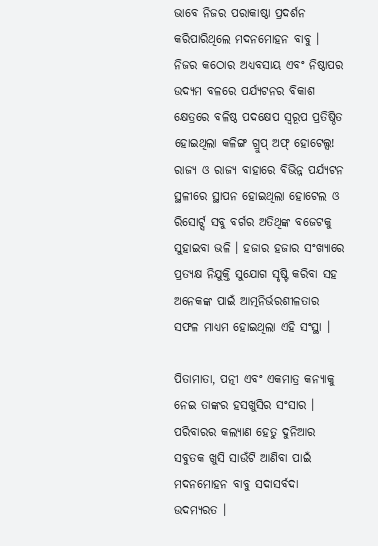ଭାବେ ନିଜର ପରାକାଷ୍ଠା ପ୍ରଦର୍ଶନ କରିପାରିଥିଲେ ମଦନମୋହନ ବାବୁ । ନିଜର କଠୋର ଅଧ୍ୟବସାୟ ଏବଂ ନିଷ୍ଠାପର ଉଦ୍ୟମ ବଳରେ ପର୍ଯ୍ୟଟନର ବିକାଶ କ୍ଷେତ୍ରରେ ବଳିଷ୍ଠ ପଦକ୍ଷେପ ସ୍ୱରୂପ ପ୍ରତିଷ୍ଠିତ ହୋଇଥିଲା କଳିଙ୍ଗ ଗ୍ରୁପ୍ ଅଫ୍ ହୋଟେଲ୍ସ! ରାଜ୍ୟ ଓ ରାଜ୍ୟ ବାହାରେ ବିଭିନ୍ନ ପର୍ଯ୍ୟଟନ ସ୍ଥଳୀରେ ସ୍ଥାପନ ହୋଇଥିଲା ହୋଟେଲ ଓ ରିସୋର୍ଟ୍ସ ସବୁ ବର୍ଗର ଅତିଥିଙ୍କ ବଜେଟକୁ ସୁହାଇବା ଭଳି । ହଜାର ହଜାର ସଂଖ୍ୟାରେ ପ୍ରତ୍ୟକ୍ଷ ନିଯୁକ୍ତି ସୁଯୋଗ ସୃଷ୍ଟି କରିବା ସହ ଅନେକଙ୍କ ପାଇଁ ଆତ୍ମନିର୍ଭରଶୀଳତାର ସଫଳ ମାଧ୍ୟମ ହୋଇଥିଲା ଏହି ସଂସ୍ଥା ।

ପିତାମାତା, ପତ୍ନୀ ଏବଂ ଏକମାତ୍ର କନ୍ୟାକୁ ନେଇ ତାଙ୍କର ହସଖୁସିର ସଂସାର । ପରିବାରର କଲ୍ୟାଣ ହେତୁ ଦୁନିଆର ସବୁତକ ଖୁସି ସାଉଁଟି ଆଣିବା ପାଇଁ ମଦନମୋହନ ବାବୁ ସଦାସର୍ବଦା ଉଦମ୍ୟରତ ।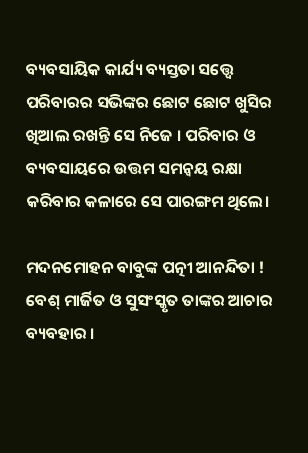ବ୍ୟବସାୟିକ କାର୍ଯ୍ୟ ବ୍ୟସ୍ତତା ସତ୍ତ୍ୱେ ପରିବାରର ସଭିଙ୍କର ଛୋଟ ଛୋଟ ଖୁସିର ଖିଆଲ ରଖନ୍ତି ସେ ନିଜେ । ପରିବାର ଓ ବ୍ୟବସାୟରେ ଉତ୍ତମ ସମନ୍ୱୟ ରକ୍ଷା କରିବାର କଳାରେ ସେ ପାରଙ୍ଗମ ଥିଲେ।

ମଦନମୋହନ ବାବୁଙ୍କ ପତ୍ନୀ ଆନନ୍ଦିତା ! ବେଶ୍ ମାର୍ଜିତ ଓ ସୁସଂସ୍କୃତ ତାଙ୍କର ଆଚାର ବ୍ୟବହାର ।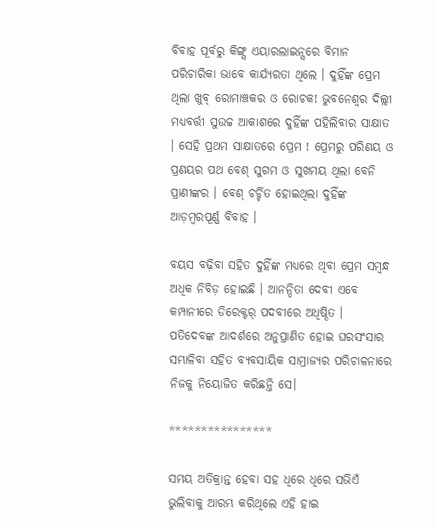ବିବାହ ପୂର୍ବରୁ କିଙ୍ଗ୍ସ ଏୟାରଲାଇନ୍ସରେ ବିମାନ ପରିଚାରିକା ଭାବେ କାର୍ଯ୍ୟରତା ଥିଲେ । ଦୁହିଁଙ୍କ ପ୍ରେମ ଥିଲା ଖୁବ୍ ରୋମାଞ୍ଚକର ଓ ରୋଚକ! ଭୁବନେଶ୍ୱର ଦିଲ୍ଲୀ ମଧ୍ୟବର୍ତ୍ତୀ ସୁଉଚ୍ଚ ଆକାଶରେ ଦୁହିଁଙ୍କ ପହିଲିବାର ସାକ୍ଷାତ । ସେହି ପ୍ରଥମ ସାକ୍ଷାତରେ ପ୍ରେମ ! ପ୍ରେମରୁ ପରିଣୟ ଓ ପ୍ରଣୟର ପଥ ବେଶ୍ ସୁଗମ ଓ ସୁଖମୟ ଥିଲା ବେନି ପ୍ରାଣୀଙ୍କର । ବେଶ୍ ଚର୍ଚ୍ଚିତ ହୋଇଥିଲା ଦୁହିଁଙ୍କ ଆଡ଼ମ୍ବରପୂର୍ଣ୍ଣ ବିବାହ ।

ବୟସ ବଢ଼ିବା ସହିତ ଦୁହିଁଙ୍କ ମଧ୍ୟରେ ଥିବା ପ୍ରେମ ସମ୍ବନ୍ଧ ଅଧିକ ନିବିଡ଼ ହୋଇଛି । ଆନନ୍ଦିତା ଦେବୀ ଏବେ କମ୍ପାନୀରେ ଡିରେକ୍ଟର୍ ପଦବୀରେ ଅଧିଷ୍ଠିତ । ପତିଦେବଙ୍କ ଆଦର୍ଶରେ ଅନୁପ୍ରାଣିତ ହୋଇ ଘରସଂସାର ସମ୍ଭାଳିବା ସହିତ ବ୍ୟବସାୟିକ ସାମ୍ରାଜ୍ୟର ପରିଚାଳନାରେ ନିଜକୁ ନିୟୋଜିତ କରିଛନ୍ତି ସେ।

****************

ସମୟ ଅତିକ୍ରାନ୍ତ ହେବା ସହ ଧିରେ ଧିରେ ସଭିଏଁ ଭୁଲିବାକୁ ଆରମ୍ଭ କରିଥିଲେ ଏହି ହାଇ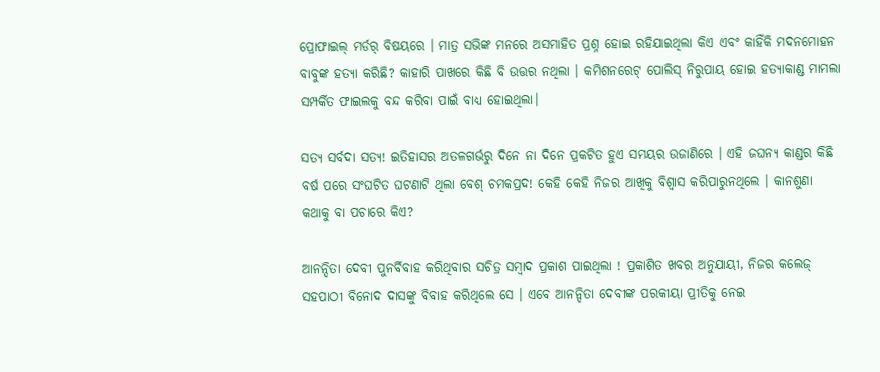ପ୍ରୋଫାଇଲ୍ ମର୍ଡର୍ ବିଷୟରେ । ମାତ୍ର ସଭିଙ୍କ ମନରେ ଅସମାହିତ ପ୍ରଶ୍ନ ହୋଇ ରହିଯାଇଥିଲା କିଏ ଏବଂ କାହିଁକି ମଦନମୋହନ ବାବୁଙ୍କ ହତ୍ୟା କରିଛି? କାହାରି ପାଖରେ କିଛି ବି ଉତ୍ତର ନଥିଲା । କମିଶନରେଟ୍ ପୋଲିସ୍ ନିରୁପାୟ ହୋଇ ହତ୍ୟାକାଣ୍ଡ ମାମଲା ସମ୍ପର୍କିତ ଫାଇଲକୁ ବନ୍ଦ କରିବା ପାଇଁ ବାଧ୍ୟ ହୋଇଥିଲା।

ସତ୍ୟ ସର୍ବଦା ସତ୍ୟ! ଇତିହାସର ଅତଳଗର୍ଭରୁ ଦିନେ ନା ଦିନେ ପ୍ରକଟିତ ହୁଏ ସମୟର ଉଜାଣିରେ । ଏହି ଜଘନ୍ୟ କାଣ୍ଡର କିଛି ବର୍ଷ ପରେ ସଂଘଟିତ ଘଟଣାଟି ଥିଲା ବେଶ୍ ଚମକପ୍ରଦ! କେହି କେହି ନିଜର ଆଖିକୁ ବିଶ୍ୱାସ କରିପାରୁନଥିଲେ । କାନଶୁଣା କଥାକୁ ବା ପଚାରେ କିଏ?

ଆନନ୍ଦିତା ଦେବୀ ପୁନର୍ବିବାହ କରିଥିବାର ସଚିତ୍ର ସମ୍ବାଦ ପ୍ରକାଶ ପାଇଥିଲା ! ପ୍ରକାଶିତ ଖବର ଅନୁଯାୟୀ, ନିଜର କଲେଜ୍ ସହପାଠୀ ବିନୋଦ ଦାସଙ୍କୁ ବିବାହ କରିଥିଲେ ସେ । ଏବେ ଆନନ୍ଦିତା ଦେବୀଙ୍କ ପରକୀୟା ପ୍ରୀତିକୁ ନେଇ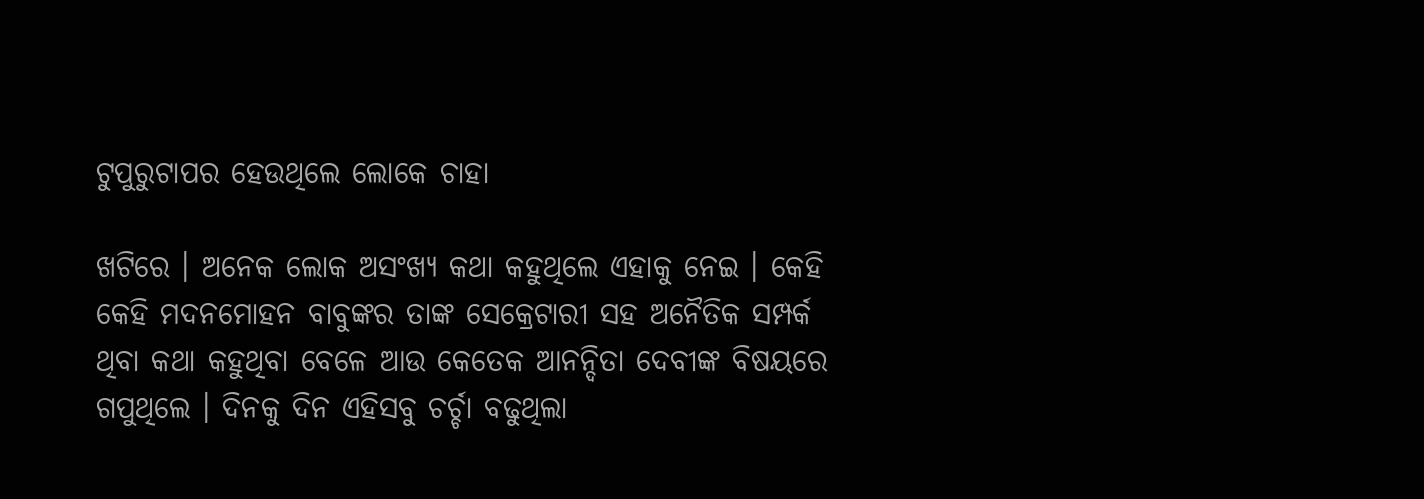ଟୁପୁରୁଟାପର ହେଉଥିଲେ ଲୋକେ ଚାହା

ଖଟିରେ । ଅନେକ ଲୋକ ଅସଂଖ୍ୟ କଥା କହୁଥିଲେ ଏହାକୁ ନେଇ । କେହି କେହି ମଦନମୋହନ ବାବୁଙ୍କର ତାଙ୍କ ସେକ୍ରେଟାରୀ ସହ ଅନୈତିକ ସମ୍ପର୍କ ଥିବା କଥା କହୁଥିବା ବେଳେ ଆଉ କେତେକ ଆନନ୍ଦିତା ଦେବୀଙ୍କ ବିଷୟରେ ଗପୁଥିଲେ । ଦିନକୁ ଦିନ ଏହିସବୁ ଚର୍ଚ୍ଚା ବଢୁଥିଲା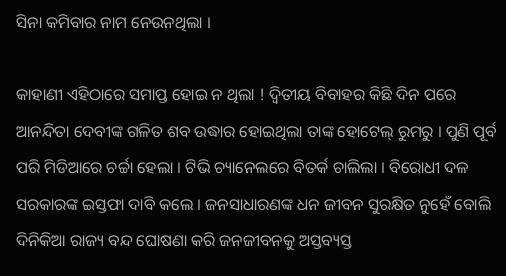ସିନା କମିବାର ନାମ ନେଉନଥିଲା ।

କାହାଣୀ ଏହିଠାରେ ସମାପ୍ତ ହୋଇ ନ ଥିଲା ! ଦ୍ଵିତୀୟ ବିବାହର କିଛି ଦିନ ପରେ ଆନନ୍ଦିତା ଦେବୀଙ୍କ ଗଳିତ ଶବ ଉଦ୍ଧାର ହୋଇଥିଲା ତାଙ୍କ ହୋଟେଲ୍ ରୁମରୁ । ପୁଣି ପୂର୍ବ ପରି ମିଡିଆରେ ଚର୍ଚ୍ଚା ହେଲା । ଟିଭି ଚ୍ୟାନେଲରେ ବିତର୍କ ଚାଲିଲା । ବିରୋଧୀ ଦଳ ସରକାରଙ୍କ ଇସ୍ତଫା ଦାବି କଲେ । ଜନସାଧାରଣଙ୍କ ଧନ ଜୀବନ ସୁରକ୍ଷିତ ନୁହେଁ ବୋଲି ଦିନିକିଆ ରାଜ୍ୟ ବନ୍ଦ ଘୋଷଣା କରି ଜନଜୀବନକୁ ଅସ୍ତବ୍ୟସ୍ତ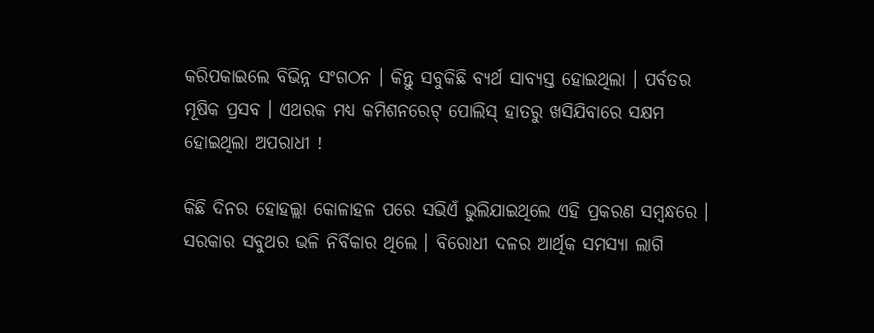କରିପକାଇଲେ ବିଭିନ୍ନ ସଂଗଠନ । କିନ୍ତୁ ସବୁକିଛି ବ୍ୟର୍ଥ ସାବ୍ୟସ୍ତ ହୋଇଥିଲା । ପର୍ବତର ମୂଷିକ ପ୍ରସବ । ଏଥରକ ମଧ୍ୟ କମିଶନରେଟ୍ ପୋଲିସ୍ ହାତରୁ ଖସିଯିବାରେ ସକ୍ଷମ ହୋଇଥିଲା ଅପରାଧୀ !

କିଛି ଦିନର ହୋହଲ୍ଲା କୋଳାହଳ ପରେ ସଭିଏଁ ଭୁଲିଯାଇଥିଲେ ଏହି ପ୍ରକରଣ ସମ୍ବନ୍ଧରେ । ସରକାର ସବୁଥର ଭଳି ନିର୍ବିକାର ଥିଲେ । ବିରୋଧୀ ଦଳର ଆର୍ଥିକ ସମସ୍ୟା ଲାଗି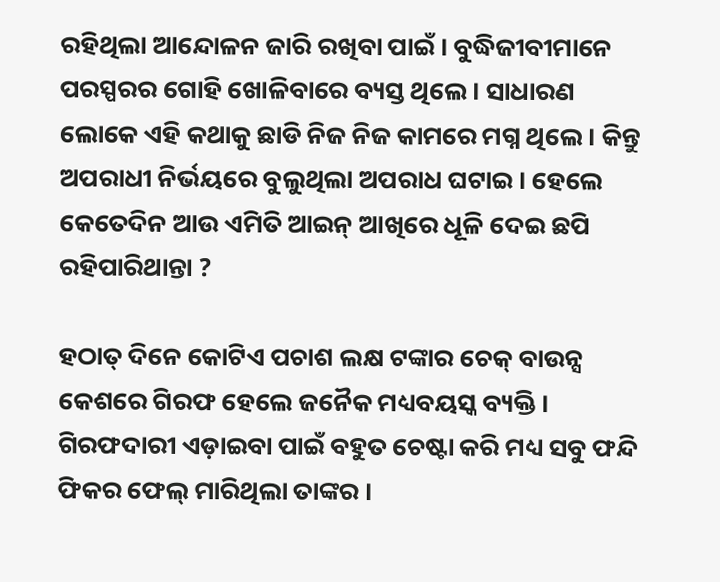ରହିଥିଲା ଆନ୍ଦୋଳନ ଜାରି ରଖିବା ପାଇଁ । ବୁଦ୍ଧିଜୀବୀମାନେ ପରସ୍ପରର ଗୋହି ଖୋଳିବାରେ ବ୍ୟସ୍ତ ଥିଲେ । ସାଧାରଣ ଲୋକେ ଏହି କଥାକୁ ଛାଡି ନିଜ ନିଜ କାମରେ ମଗ୍ନ ଥିଲେ । କିନ୍ତୁ ଅପରାଧୀ ନିର୍ଭୟରେ ବୁଲୁଥିଲା ଅପରାଧ ଘଟାଇ । ହେଲେ କେତେଦିନ ଆଉ ଏମିତି ଆଇନ୍ ଆଖିରେ ଧୂଳି ଦେଇ ଛପି ରହିପାରିଥାନ୍ତା ?

ହଠାତ୍ ଦିନେ କୋଟିଏ ପଚାଶ ଲକ୍ଷ ଟଙ୍କାର ଚେକ୍ ବାଉନ୍ସ କେଶରେ ଗିରଫ ହେଲେ ଜନୈକ ମଧ୍ୟବୟସ୍କ ବ୍ୟକ୍ତି । ଗିରଫଦାରୀ ଏଡ଼ାଇବା ପାଇଁ ବହୁତ ଚେଷ୍ଟା କରି ମଧ୍ୟ ସବୁ ଫନ୍ଦି ଫିକର ଫେଲ୍ ମାରିଥିଲା ତାଙ୍କର ।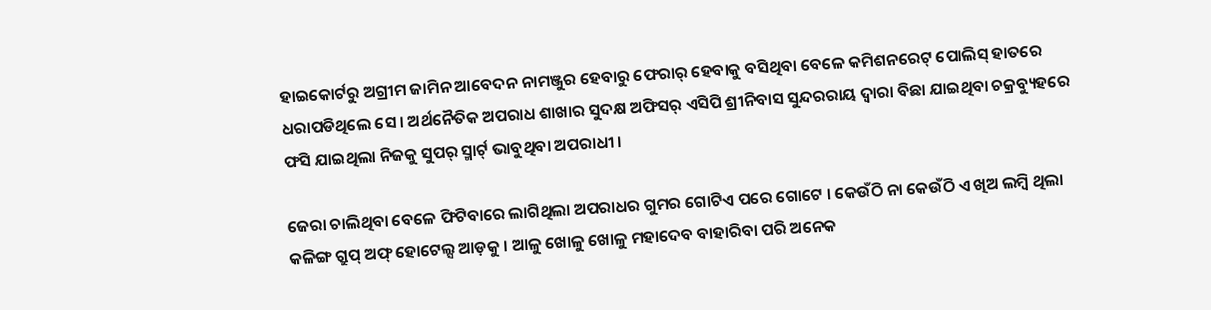ହାଇକୋର୍ଟରୁ ଅଗ୍ରୀମ ଜାମିନ ଆବେଦନ ନାମଞ୍ଜୁର ହେବାରୁ ଫେରାର୍ ହେବାକୁ ବସିଥିବା ବେଳେ କମିଶନରେଟ୍ ପୋଲିସ୍ ହାତରେ ଧରାପଡିଥିଲେ ସେ । ଅର୍ଥନୈତିକ ଅପରାଧ ଶାଖାର ସୁଦକ୍ଷ ଅଫିସର୍ ଏସିପି ଶ୍ରୀନିବାସ ସୁନ୍ଦରରାୟ ଦ୍ବାରା ବିଛା ଯାଇଥିବା ଚକ୍ରବ୍ୟୁହରେ ଫସି ଯାଇଥିଲା ନିଜକୁ ସୁପର୍ ସ୍ମାର୍ଟ୍ ଭାବୁଥିବା ଅପରାଧୀ ।

ଜେରା ଚାଲିଥିବା ବେଳେ ଫିଟିବାରେ ଲାଗିଥିଲା ଅପରାଧର ଗୁମର ଗୋଟିଏ ପରେ ଗୋଟେ । କେଉଁଠି ନା କେଉଁଠି ଏ ଖିଅ ଲମ୍ବି ଥିଲା କଳିଙ୍ଗ ଗ୍ରୁପ୍ ଅଫ୍ ହୋଟେଲ୍ସ ଆଡ଼କୁ । ଆଳୁ ଖୋଳୁ ଖୋଳୁ ମହାଦେବ ବାହାରିବା ପରି ଅନେକ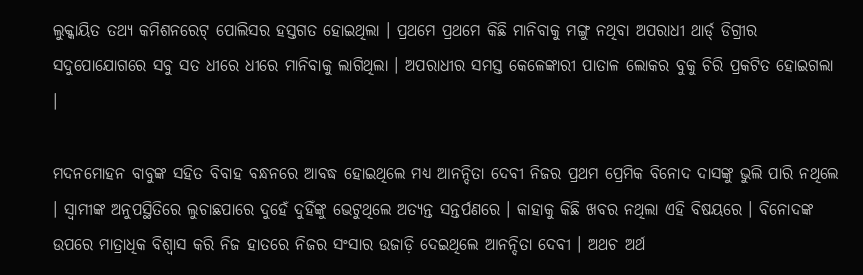ଲୁକ୍କାୟିତ ତଥ୍ୟ କମିଶନରେଟ୍ ପୋଲିସର ହସ୍ତଗତ ହୋଇଥିଲା । ପ୍ରଥମେ ପ୍ରଥମେ କିଛି ମାନିବାକୁ ମଙ୍ଗୁ ନଥିବା ଅପରାଧୀ ଥାର୍ଡ୍ ଡିଗ୍ରୀର ସଦୁପୋଯୋଗରେ ସବୁ ସତ ଧୀରେ ଧୀରେ ମାନିବାକୁ ଲାଗିଥିଲା । ଅପରାଧୀର ସମସ୍ତ କେଳେଙ୍କାରୀ ପାତାଳ ଲୋକର ବୁକୁ ଚିରି ପ୍ରକଟିତ ହୋଇଗଲା ।

ମଦନମୋହନ ବାବୁଙ୍କ ସହିତ ବିବାହ ବନ୍ଧନରେ ଆବଦ୍ଧ ହୋଇଥିଲେ ମଧ୍ୟ ଆନନ୍ଦିତା ଦେବୀ ନିଜର ପ୍ରଥମ ପ୍ରେମିକ ବିନୋଦ ଦାସଙ୍କୁ ଭୁଲି ପାରି ନଥିଲେ । ସ୍ୱାମୀଙ୍କ ଅନୁପସ୍ଥିତିରେ ଲୁଚାଛପାରେ ଦୁହେଁ ଦୁହିଁଙ୍କୁ ଭେଟୁଥିଲେ ଅତ୍ୟନ୍ତ ସନ୍ତର୍ପଣରେ । କାହାକୁ କିଛି ଖବର ନଥିଲା ଏହି ବିଷୟରେ । ବିନୋଦଙ୍କ ଉପରେ ମାତ୍ରାଧିକ ବିଶ୍ୱାସ କରି ନିଜ ହାତରେ ନିଜର ସଂସାର ଉଜାଡ଼ି ଦେଇଥିଲେ ଆନନ୍ଦିତା ଦେବୀ । ଅଥଚ ଅର୍ଥ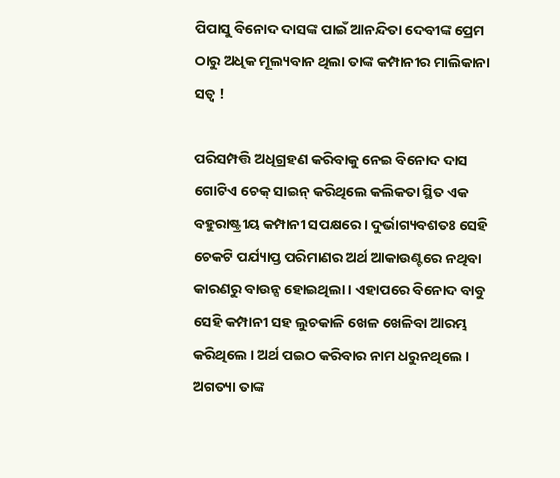ପିପାସୁ ବିନୋଦ ଦାସଙ୍କ ପାଇଁ ଆନନ୍ଦିତା ଦେବୀଙ୍କ ପ୍ରେମ ଠାରୁ ଅଧିକ ମୂଲ୍ୟବାନ ଥିଲା ତାଙ୍କ କମ୍ପାନୀର ମାଲିକାନା ସତ୍ଵ !

ପରିସମ୍ପତ୍ତି ଅଧିଗ୍ରହଣ କରିବାକୁ ନେଇ ବିନୋଦ ଦାସ ଗୋଟିଏ ଚେକ୍ ସାଇନ୍ କରିଥିଲେ କଲିକତା ସ୍ଥିତ ଏକ ବହୁରାଷ୍ଟ୍ରୀୟ କମ୍ପାନୀ ସପକ୍ଷରେ । ଦୁର୍ଭାଗ୍ୟବଶତଃ ସେହି ଚେକଟି ପର୍ଯ୍ୟାପ୍ତ ପରିମାଣର ଅର୍ଥ ଆକାଉଣ୍ଟରେ ନଥିବା କାରଣରୁ ବାଉନ୍ସ ହୋଇଥିଲା । ଏହାପରେ ବିନୋଦ ବାବୁ ସେହି କମ୍ପାନୀ ସହ ଲୁଚକାଳି ଖେଳ ଖେଳିବା ଆରମ୍ଭ କରିଥିଲେ । ଅର୍ଥ ପଇଠ କରିବାର ନାମ ଧରୁନଥିଲେ । ଅଗତ୍ୟା ତାଙ୍କ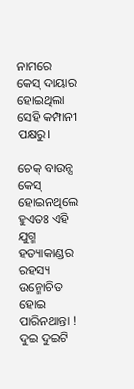ନାମରେ କେସ୍ ଦାୟାର ହୋଇଥିଲା ସେହି କମ୍ପାନୀ ପକ୍ଷରୁ।

ଚେକ୍ ବାଉନ୍ସ କେସ୍ ହୋଇନଥିଲେ ହୁଏତଃ ଏହି ଯୁଗ୍ମ ହତ୍ୟାକାଣ୍ଡର ରହସ୍ୟ ଉନ୍ମୋଚିତ ହୋଇ ପାରିନଥାନ୍ତା ! ଦୁଇ ଦୁଇଟି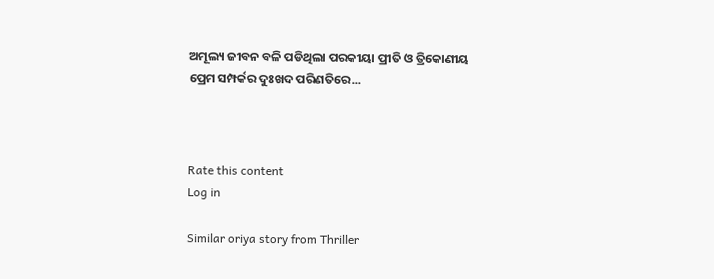ଅମୂଲ୍ୟ ଜୀବନ ବଳି ପଡିଥିଲା ପରକୀୟା ପ୍ରୀତି ଓ ତ୍ରିକୋଣୀୟ ପ୍ରେମ ସମ୍ପର୍କର ଦୁଃଖଦ ପରିଣତିରେ...



Rate this content
Log in

Similar oriya story from Thriller